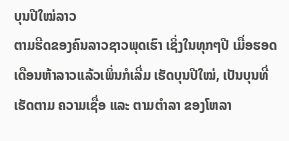ບຸນປີໃໝ່ລາວ
ຕາມຮີດຂອງຄົນລາວຊາວພຸດເຮົາ ເຊິ່ງໃນທຸກໆປີ ເມື່ອຮອດ ເດືອນຫ້າລາວແລ້ວເພິ່ນກໍເລີ່ມ ເຮັດບຸນປີໃໝ່, ເປັນບຸນທີ່ເຮັດຕາມ ຄວາມເຊື່ອ ແລະ ຕາມຕໍາລາ ຂອງໂຫລາ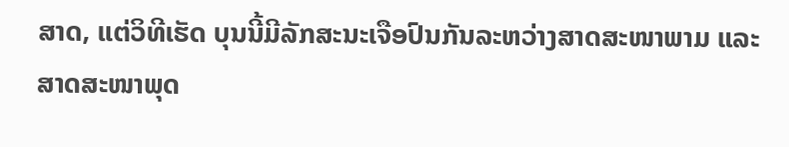ສາດ, ແຕ່ວິທີເຮັດ ບຸນນີ້ມີລັກສະນະເຈືອປົນກັນລະຫວ່າງສາດສະໜາພາມ ແລະ ສາດສະໜາພຸດ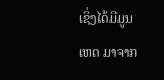ເຊິ່ງໄດ້ມີມູນເຫດ ມາຈາກ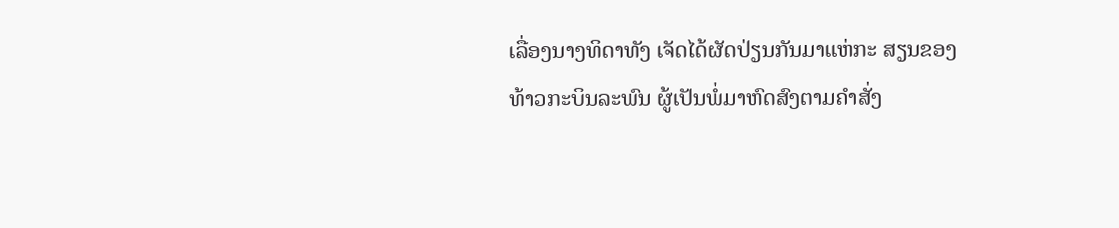ເລື່ອງນາງທິດາທັງ ເຈັດໄດ້ຜັດປ່ຽນກັນມາແຫ່ກະ ສຽນຂອງທ້າວກະບິນລະພົນ ຜູ້ເປັນພໍ່ມາຫົດສົງຕາມຄໍາສັ່ງ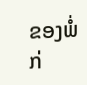ຂອງພໍ່ກ່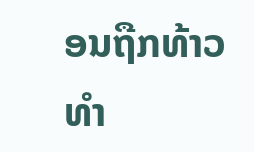ອນຖືກທ້າວທໍາ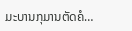ມະບານກຸມານຕັດຄໍ…